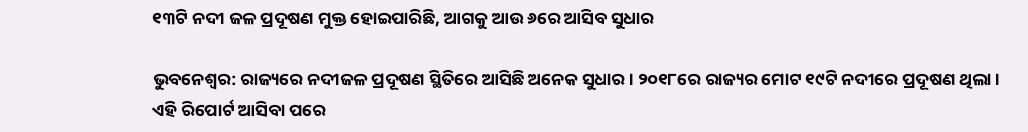୧୩ଟି ନଦୀ ଜଳ ପ୍ରଦୂଷଣ ମୁକ୍ତ ହୋଇପାରିଛି, ଆଗକୁ ଆଉ ୬ରେ ଆସିବ ସୁଧାର

ଭୁବନେଶ୍ୱର: ରାଜ୍ୟରେ ନଦୀଜଳ ପ୍ରଦୂଷଣ ସ୍ଥିତିରେ ଆସିଛି ଅନେକ ସୁଧାର । ୨୦୧୮ରେ ରାଜ୍ୟର ମୋଟ ୧୯ଟି ନଦୀରେ ପ୍ରଦୂଷଣ ଥିଲା । ଏହି ରିପୋର୍ଟ ଆସିବା ପରେ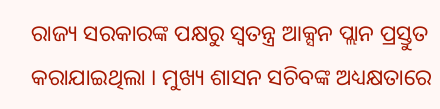ରାଜ୍ୟ ସରକାରଙ୍କ ପକ୍ଷରୁ ସ୍ବତନ୍ତ୍ର ଆକ୍ସନ ପ୍ଲାନ ପ୍ରସ୍ତୁତ କରାଯାଇଥିଲା । ମୁଖ୍ୟ ଶାସନ ସଚିବଙ୍କ ଅଧ୍ୟକ୍ଷତାରେ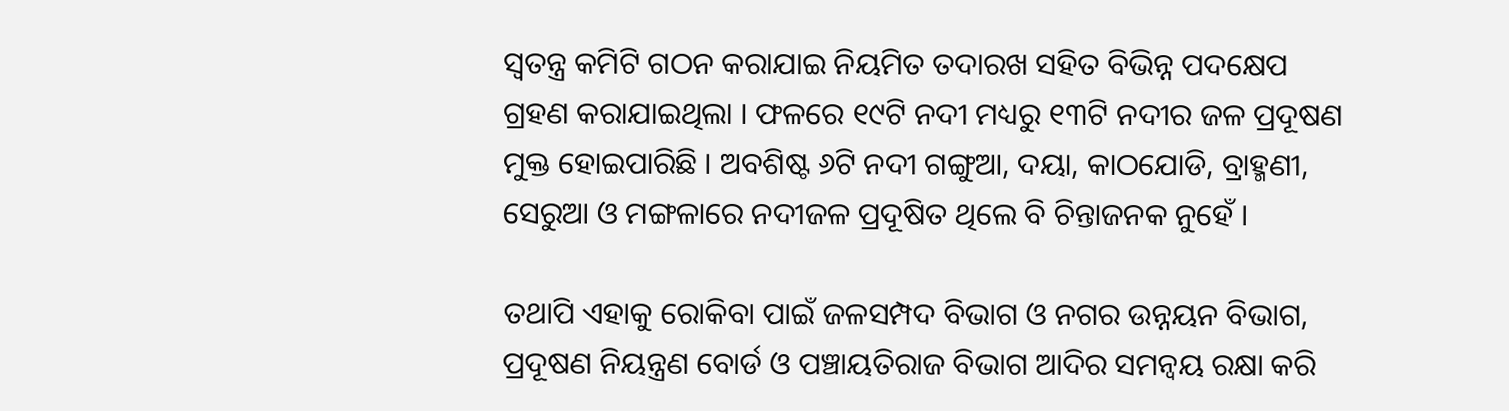ସ୍ବତନ୍ତ୍ର କମିଟି ଗଠନ କରାଯାଇ ନିୟମିତ ତଦାରଖ ସହିତ ବିଭିନ୍ନ ପଦକ୍ଷେପ ଗ୍ରହଣ କରାଯାଇଥିଲା । ଫଳରେ ୧୯ଟି ନଦୀ ମଧ୍ୟରୁ ୧୩ଟି ନଦୀର ଜଳ ପ୍ରଦୂଷଣ ମୁକ୍ତ ହୋଇପାରିଛି । ଅବଶିଷ୍ଟ ୬ଟି ନଦୀ ଗଙ୍ଗୁଆ, ଦୟା, କାଠଯୋଡି, ବ୍ରାହ୍ମଣୀ, ସେରୁଆ ଓ ମଙ୍ଗଳାରେ ନଦୀଜଳ ପ୍ରଦୂଷିତ ଥିଲେ ବି ଚିନ୍ତାଜନକ ନୁହେଁ ।

ତଥାପି ଏହାକୁ ରୋକିବା ପାଇଁ ଜଳସମ୍ପଦ ବିଭାଗ ଓ ନଗର ଉନ୍ନୟନ ବିଭାଗ, ପ୍ରଦୂଷଣ ନିୟନ୍ତ୍ରଣ ବୋର୍ଡ ଓ ପଞ୍ଚାୟତିରାଜ ବିଭାଗ ଆଦିର ସମନ୍ବୟ ରକ୍ଷା କରି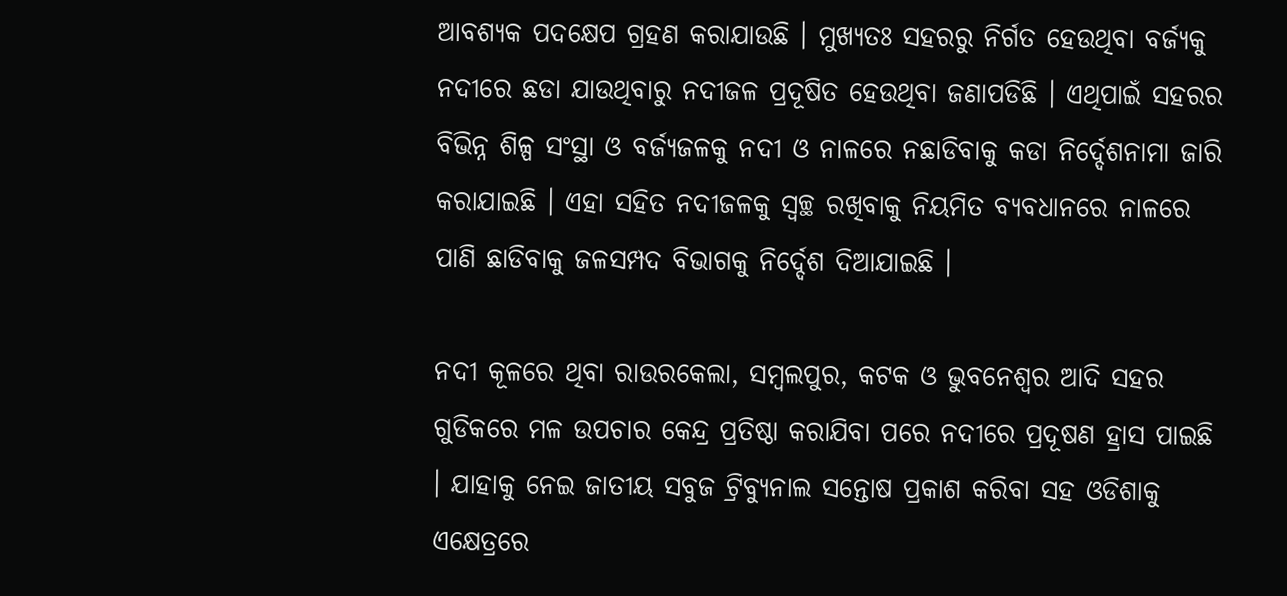ଆବଶ୍ୟକ ପଦକ୍ଷେପ ଗ୍ରହଣ କରାଯାଉଛି । ମୁଖ୍ୟତଃ ସହରରୁ ନିର୍ଗତ ହେଉଥିବା ବର୍ଜ୍ୟକୁ ନଦୀରେ ଛଡା ଯାଉଥିବାରୁ ନଦୀଜଳ ପ୍ରଦୂଷିତ ହେଉଥିବା ଜଣାପଡିଛି । ଏଥିପାଇଁ ସହରର ବିଭିନ୍ନ ଶିଳ୍ପ ସଂସ୍ଥା ଓ ବର୍ଜ୍ୟଜଳକୁ ନଦୀ ଓ ନାଳରେ ନଛାଡିବାକୁ କଡା ନିର୍ଦ୍ଦେଶନାମା ଜାରି କରାଯାଇଛି । ଏହା ସହିତ ନଦୀଜଳକୁ ସ୍ବଚ୍ଛ ରଖିବାକୁ ନିୟମିତ ବ୍ୟବଧାନରେ ନାଳରେ ପାଣି ଛାଡିବାକୁ ଜଳସମ୍ପଦ ବିଭାଗକୁ ନିର୍ଦ୍ଦେଶ ଦିଆଯାଇଛି ।

ନଦୀ କୂଳରେ ଥିବା ରାଉରକେଲା, ସମ୍ବଲପୁର, କଟକ ଓ ଭୁବନେଶ୍ବର ଆଦି ସହର ଗୁଡିକରେ ମଳ ଉପଚାର କେନ୍ଦ୍ର ପ୍ରତିଷ୍ଠା କରାଯିବା ପରେ ନଦୀରେ ପ୍ରଦୂଷଣ ହ୍ରାସ ପାଇଛି । ଯାହାକୁ ନେଇ ଜାତୀୟ ସବୁଜ ଟ୍ରିବ୍ୟୁନାଲ ସନ୍ତୋଷ ପ୍ରକାଶ କରିବା ସହ ଓଡିଶାକୁ ଏକ୍ଷେତ୍ରରେ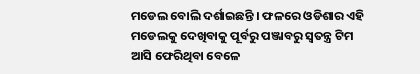ମଡେଲ ବୋଲି ଦର୍ଶାଇଛନ୍ତି । ଫଳରେ ଓଡିଶାର ଏହି ମଡେଲକୁ ଦେଖିବାକୁ ପୂର୍ବରୁ ପଞ୍ଜାବରୁ ସ୍ବତନ୍ତ୍ର ଟିମ ଆସି ଫେରିଥିବା ବେଳେ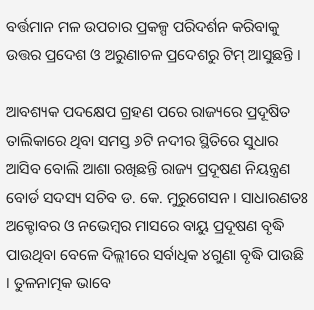ବର୍ତ୍ତମାନ ମଳ ଉପଚାର ପ୍ରକଳ୍ପ ପରିଦର୍ଶନ କରିବାକୁ ଉତ୍ତର ପ୍ରଦେଶ ଓ ଅରୁଣାଚଳ ପ୍ରଦେଶରୁ ଟିମ୍ ଆସୁଛନ୍ତି ।

ଆବଶ୍ୟକ ପଦକ୍ଷେପ ଗ୍ରହଣ ପରେ ରାଜ୍ୟରେ ପ୍ରଦୂଷିତ ତାଲିକାରେ ଥିବା ସମସ୍ତ ୬ଟି ନଦୀର ସ୍ଥିତିରେ ସୁଧାର ଆସିବ ବୋଲି ଆଶା ରଖିଛନ୍ତି ରାଜ୍ୟ ପ୍ରଦୂଷଣ ନିୟନ୍ତ୍ରଣ ବୋର୍ଡ ସଦସ୍ୟ ସଚିବ ଡ. କେ. ମୁରୁଗେସନ । ସାଧାରଣତଃ ଅକ୍ଟୋବର ଓ ନଭେମ୍ବର ମାସରେ ବାୟୁ ପ୍ରଦୂଷଣ ବୃଦ୍ଧି ପାଉଥିବା ବେଳେ ଦିଲ୍ଲୀରେ ସର୍ବାଧିକ ୪ଗୁଣା ବୃଦ୍ଧି ପାଉଛି । ତୁଳନାତ୍ମକ ଭାବେ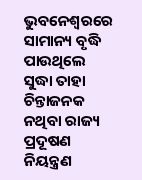ଭୁବନେଶ୍ବରରେ ସାମାନ୍ୟ ବୃଦ୍ଧି ପାଉଥିଲେ ସୁଦ୍ଧା ତାହା ଚିନ୍ତାଜନକ ନଥିବା ରାଜ୍ୟ ପ୍ରଦୂଷଣ ନିୟନ୍ତ୍ରଣ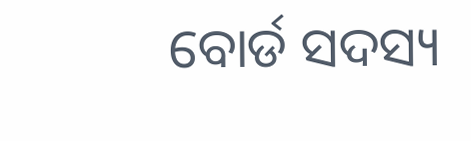ବୋର୍ଡ ସଦସ୍ୟ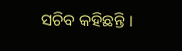ସଚିବ କହିଛନ୍ତି ।